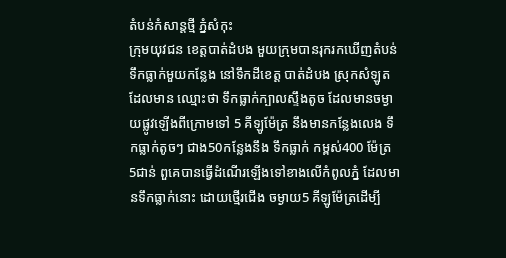តំបន់កំសាន្តថ្មី ភ្នំសំកុះ
ក្រុមយុវជន ខេត្តបាត់ដំបង មួយក្រុមបានរុករកឃើញតំបន់ទឹកធ្លាក់មួយកន្លែង នៅទឹកដីខេត្ត បាត់ដំបង ស្រុកសំឡូតដែលមាន ឈ្មោះថា ទឹកធ្លាក់ក្បាលស្ទឹងតូច ដែលមានចម្ងាយផ្លូវឡើងពីក្រោមទៅ 5 គីឡូម៉ែត្រ នឹងមានកន្លែងលេង ទឹកធ្លាក់តូចៗ ជាង50កន្លែងនឹង ទឹកធ្លាក់ កម្ពស់400 ម៉ែត្រ 5ជាន់ ពួគេបានធ្វើដំណើរឡើងទៅខាងលើកំពូលភ្នំ ដែលមានទឹកធ្លាក់នោះ ដោយថ្មើរជើង ចម្ងាយ5 គីឡូម៉ែត្រដើម្បី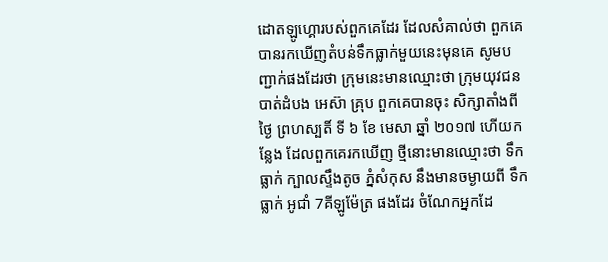ដោតឡូហ្គោរបស់ពួកគេដែរ ដែលសំគាល់ថា ពួកគេបានរកឃើញតំបន់ទឹកធ្លាក់មួយនេះមុនគេ សូមបញ្ជាក់ផងដែរថា ក្រុមនេះមានឈ្មោះថា ក្រុមយុវជន បាត់ដំបង អេស៊ា គ្រុប ពួកគេបានចុះ សិក្សាតាំងពីថ្ងៃ ព្រហស្បតិ៍ ទី ៦ ខែ មេសា ឆ្នាំ ២០១៧ ហើយកន្លែង ដែលពួកគេរកឃើញ ថ្មីនោះមានឈ្មោះថា ទឹកធ្លាក់ ក្បាលស្ទឹងតូច ភ្នំសំកុស នឹងមានចម្ងាយពី ទឹកធ្លាក់ អូជាំ 7គីឡូម៉ែត្រ ផងដែរ ចំណែកអ្នកដែ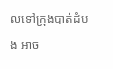លទៅក្រុងបាត់ដំបង អាច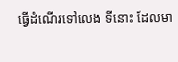ធ្វើដំណើរទៅលេង ទីនោះ ដែលមា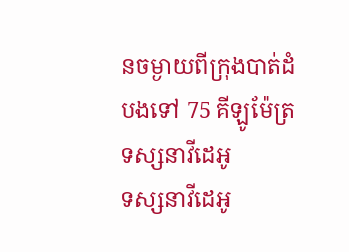នចម្ងាយពីក្រុងបាត់ដំបងទៅ 75 គីឡូម៉ែត្រ
ទស្សនាវីដេអូ
ទស្សនាវីដេអូ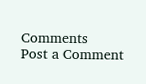Comments
Post a Comment